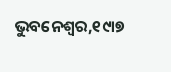ଭୁବନେଶ୍ୱର,୧୯ା୭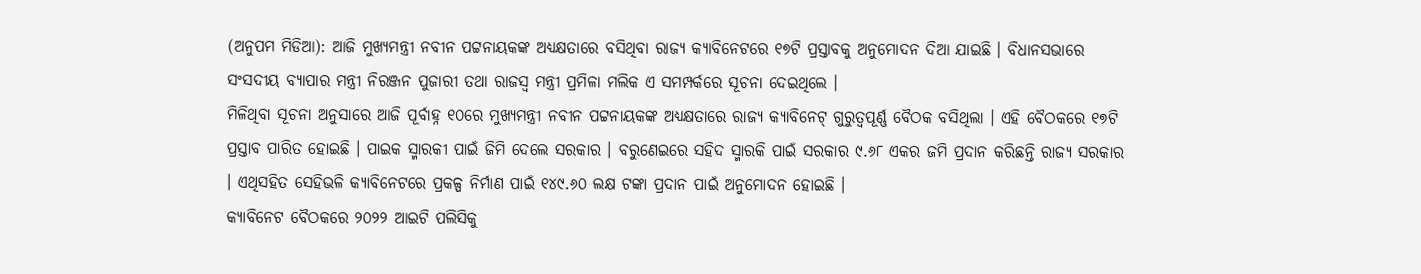(ଅନୁପମ ମିଡିଆ): ଆଜି ମୁଖ୍ୟମନ୍ତ୍ରୀ ନବୀନ ପଟ୍ଟନାୟକଙ୍କ ଅଧ୍ୟକ୍ଷତାରେ ବସିଥିବା ରାଜ୍ୟ କ୍ୟାବିନେଟରେ ୧୭ଟି ପ୍ରସ୍ତାବକୁ ଅନୁମୋଦନ ଦିଆ ଯାଇଛି । ବିଧାନସଭାରେ ସଂସଦୀୟ ବ୍ୟାପାର ମନ୍ତ୍ରୀ ନିରଞ୍ଜନ ପୁଜାରୀ ତଥା ରାଜସ୍ୱ ମନ୍ତ୍ରୀ ପ୍ରମିଳା ମଲିକ ଏ ସମମ୍ପର୍କରେ ସୂଚନା ଦେଇଥିଲେ ।
ମିଳିଥିବା ସୂଚନା ଅନୁସାରେ ଆଜି ପୂର୍ବାହ୍ନ ୧୦ରେ ମୁଖ୍ୟମନ୍ତ୍ରୀ ନବୀନ ପଟ୍ଟନାୟକଙ୍କ ଅଧ୍ୟକ୍ଷତାରେ ରାଜ୍ୟ କ୍ୟାବିନେଟ୍ ଗୁରୁତ୍ୱପୂର୍ଣ୍ଣ ବୈଠକ ବସିଥିଲା । ଏହି ବୈଠକରେ ୧୭ଟି ପ୍ରସ୍ତାବ ପାରିତ ହୋଇଛି । ପାଇକ ସ୍ମାରକୀ ପାଇଁ ଜିମି ଦେଲେ ସରକାର । ବରୁଣେଇରେ ସହିଦ ସ୍ମାରକି ପାଇଁ ସରକାର ୯.୬୮ ଏକର ଜମି ପ୍ରଦାନ କରିଛନ୍ତି ରାଜ୍ୟ ସରକାର । ଏଥିସହିତ ସେହିଭଳି କ୍ୟାବିନେଟରେ ପ୍ରକଳ୍ପ ନିର୍ମାଣ ପାଇଁ ୧୪୯.୬୦ ଲକ୍ଷ ଟଙ୍କା ପ୍ରଦାନ ପାଇଁ ଅନୁମୋଦନ ହୋଇଛି ।
କ୍ୟାବିନେଟ ବୈଠକରେ ୨୦୨୨ ଆଇଟି ପଲିସିକୁ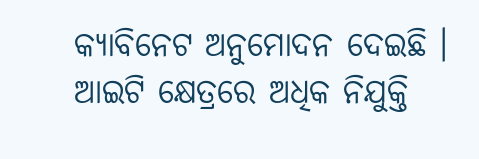କ୍ୟାବିନେଟ ଅନୁମୋଦନ ଦେଇଛି । ଆଇଟି କ୍ଷେତ୍ରରେ ଅଧିକ ନିଯୁକ୍ତି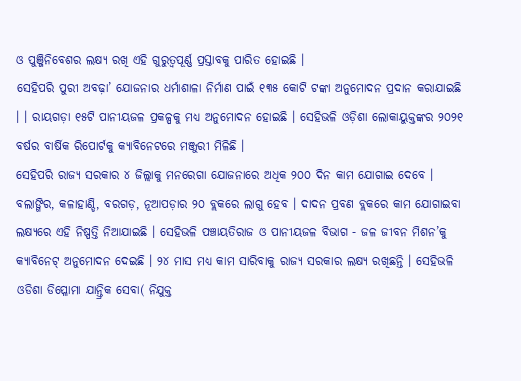ଓ ପୁଞ୍ଜିନିବେଶର ଲକ୍ଷ୍ୟ ରଖି ଏହି ଗୁରୁତ୍ୱପୂର୍ଣ୍ଣ ପ୍ରସ୍ତାବକୁ ପାରିତ ହୋଇଛି ।
ସେହିପରି ପୁରୀ ଅବଢ଼ା’ ଯୋଜନାର ଧର୍ମାଶାଳା ନିର୍ମାଣ ପାଇଁ ୧୩୫ କୋଟି ଟଙ୍କା ଅନୁମୋଦନ ପ୍ରଦାନ କରାଯାଇଛି । । ରାୟଗଡ଼ା ୧୫ଟି ପାନୀୟଜଳ ପ୍ରକଳ୍ପକୁ ମଧ୍ୟ ଅନୁମୋଦନ ହୋଇଛି । ସେହିଭଳି ଓଡ଼ିଶା ଲୋକାୟୁକ୍ତଙ୍କର ୨୦୨୧ ବର୍ଷର ବାର୍ଷିକ ରିପୋର୍ଟକୁ କ୍ୟାବିନେଟରେ ମଞ୍ଜୁରୀ ମିଳିଛି ।
ସେହିପରି ରାଜ୍ୟ ସରକାର ୪ ଜିଲ୍ଲାକୁ ମନରେଗା ଯୋଜନାରେ ଅଧିକ ୨୦୦ ଦିନ କାମ ଯୋଗାଇ ଦେବେ । ବଲାଙ୍ଗିର, କଳାହାଣ୍ଡି, ବରଗଡ଼, ନୂଆପଡ଼ାର ୨୦ ବ୍ଲକରେ ଲାଗୁ ହେବ । ଦାଦନ ପ୍ରବଣ ବ୍ଲକରେ କାମ ଯୋଗାଇବା ଲକ୍ଷ୍ୟରେ ଏହି ନିଷ୍ପତ୍ତି ନିଆଯାଇଛି । ସେହିଭଳି ପଞ୍ଚାୟତିରାଜ ଓ ପାନୀୟଜଳ ବିଭାଗ - ଜଳ ଜୀବନ ମିଶନ’କୁ କ୍ୟାବିନେଟ୍ ଅନୁମୋଦନ ଦେଇଛି । ୨୪ ମାସ ମଧ୍ୟ କାମ ସାରିବାକୁ ରାଜ୍ୟ ସରକାର ଲକ୍ଷ୍ୟ ରଖିଛନ୍ତି । ସେହିଭଳି ଓଡିଶା ଡିପ୍ଳୋମା ଯାନ୍ତ୍ରିକ ସେବା( ନିଯୁକ୍ତ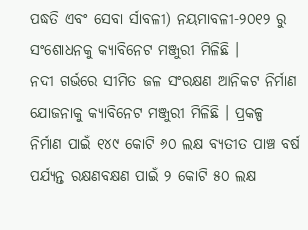ପଦ୍ଧତି ଏବଂ ସେବା ର୍ସାବଳୀ) ନୟମାବଳୀ-୨୦୧୨ ରୁ ସଂଶୋଧନକୁ କ୍ୟାବିନେଟ ମଞ୍ଜୁରୀ ମିଳିଛି ।
ନଦୀ ଗର୍ଭରେ ସୀମିତ ଜଳ ସଂରକ୍ଷଣ ଆନିକଟ ନିର୍ମାଣ ଯୋଜନାକୁ କ୍ୟାବିନେଟ ମଞ୍ଜୁରୀ ମିଳିଛି । ପ୍ରକଳ୍ପ ନିର୍ମାଣ ପାଇଁ ୧୪୯ କୋଟି ୬୦ ଲକ୍ଷ ବ୍ୟତୀତ ପାଞ୍ଚ ବର୍ଷ ପର୍ଯ୍ୟନ୍ତ ରକ୍ଷଣବକ୍ଷଣ ପାଇଁ ୨ କୋଟି ୫୦ ଲକ୍ଷ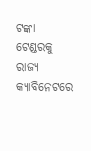ଟଙ୍କା ଟେଣ୍ଡରକୁ ରାଜ୍ୟ କ୍ୟାବିନେଟରେ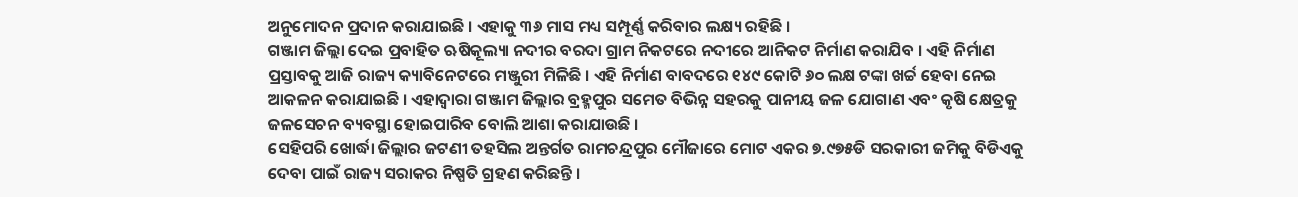ଅନୁମୋଦନ ପ୍ରଦାନ କରାଯାଇଛି । ଏହାକୁ ୩୬ ମାସ ମଧ୍ୟ ସମ୍ପୂର୍ଣ୍ଣ କରିବାର ଲକ୍ଷ୍ୟ ରହିଛି ।
ଗଞ୍ଜାମ ଜିଲ୍ଲା ଦେଇ ପ୍ରବାହିତ ଋଷିକୂଲ୍ୟା ନଦୀର ବରଦା ଗ୍ରାମ ନିକଟରେ ନଦୀରେ ଆନିକଟ ନିର୍ମାଣ କରାଯିବ । ଏହି ନିର୍ମାଣ ପ୍ରସ୍ତାବକୁ ଆଜି ରାଜ୍ୟ କ୍ୟାବିନେଟରେ ମଞ୍ଜୁରୀ ମିଳିଛି । ଏହି ନିର୍ମାଣ ବାବଦରେ ୧୪୯ କୋଟି ୬୦ ଲକ୍ଷ ଟଙ୍କା ଖର୍ଚ୍ଚ ହେବା ନେଇ ଆକଳନ କରାଯାଇଛି । ଏହାଦ୍ୱାରା ଗଞ୍ଜାମ ଜିଲ୍ଲାର ବ୍ରହ୍ମପୁର ସମେତ ବିଭିନ୍ନ ସହରକୁ ପାନୀୟ ଜଳ ଯୋଗାଣ ଏବଂ କୃଷି କ୍ଷେତ୍ରକୁ ଜଳସେଚନ ବ୍ୟବସ୍ଥା ହୋଇପାରିବ ବୋଲି ଆଶା କରାଯାଉଛି ।
ସେହିପରି ଖୋର୍ଦ୍ଧା ଜିଲ୍ଲାର ଜଟଣୀ ତହସିଲ ଅନ୍ତର୍ଗତ ରାମଚନ୍ଦ୍ରପୁର ମୌଜାରେ ମୋଟ ଏକର ୭.୯୭୫ଡି ସରକାରୀ ଜମିକୁ ବିଡିଏକୁ ଦେବା ପାଇଁ ରାଜ୍ୟ ସରାକର ନିଷ୍ପତି ଗ୍ରହଣ କରିଛନ୍ତି ।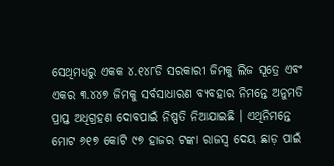ସେଥିମଧ୍ୟରୁ ଏକକ ୪.୧୪୮ଡି ସରକାରୀ ଜିମକୁ ଲିଜ ସୂତ୍ରେ ଏବଂ ଏକର ୩.୪୪୭ ଜିମକୁ ସର୍ବସାଧାରଣ ବ୍ୟବହାର ନିମନ୍ତେ ଅନୁମତି ପ୍ରାପ୍ତ ଅଧିଗ୍ରହଣ ଦୋବପାଇଁ ନିଷ୍ପତି ନିଆଯାଇଛି । ଏଥିନିମନ୍ତେ ମୋଟ ୬୧୭ କୋଟି ୯୭ ହାଜର ଟଙ୍କା ରାଜସ୍ୱ ଦେୟ ଛାଡ଼ ପାଇଁ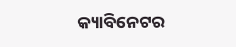କ୍ୟାବିନେଟର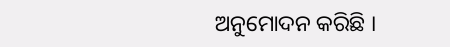ଅନୁମୋଦନ କରିଛି ।